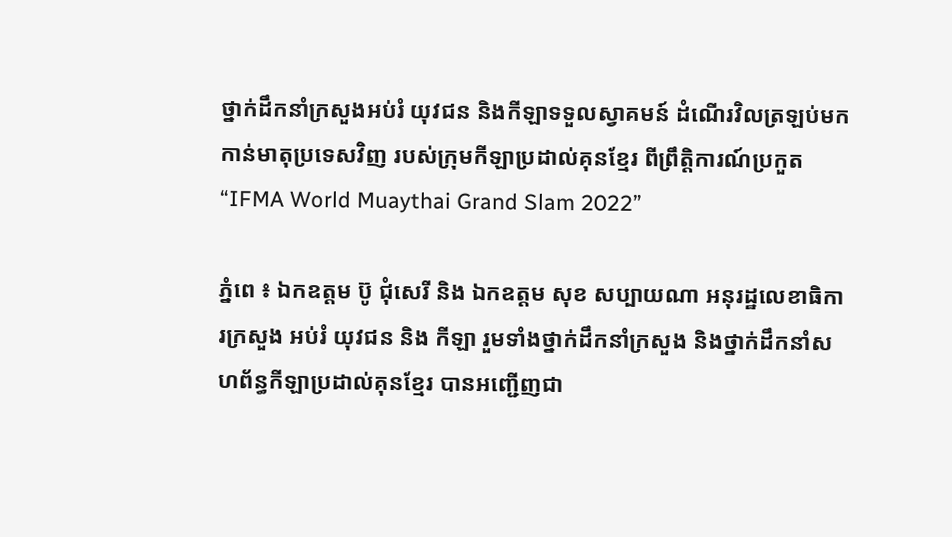ថ្នាក់ដឹកនាំក្រសួងអប់រំ យុវជន និងកីឡាទទួលស្វាគមន៍ ដំណើរវិលត្រឡប់មកកាន់មាតុប្រទេសវិញ របស់ក្រុមកីឡាប្រដាល់គុនខ្មែរ ពីព្រឹត្តិការណ៍ប្រកួត “IFMA World Muaythai Grand Slam 2022”

ភ្នំពេ ៖ ឯកឧត្តម ប៊ូ ជុំសេរី និង ឯកឧត្ដម សុខ សប្បាយណា អនុរដ្ឋលេខាធិការក្រសួង អប់រំ យុវជន និង កីឡា រួមទាំងថ្នាក់ដឹកនាំក្រសួង និងថ្នាក់ដឹកនាំសហព័ន្ធកីឡាប្រដាល់គុនខ្មែរ បានអញ្ជើញជា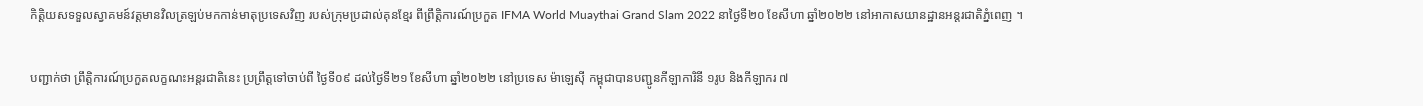កិត្តិយសទទួលស្វាគមន៍វត្តមានវិលត្រឡប់មកកាន់មាតុប្រទេសវិញ របស់ក្រុមប្រដាល់គុនខ្មែរ ពីព្រឹត្តិការណ៍ប្រកួត IFMA World Muaythai Grand Slam 2022 នាថ្ងៃទី២០ ខែសីហា ឆ្នាំ២០២២ នៅអាកាសយានដ្ឋានអន្តរជាតិភ្នំពេញ ។

បញ្ជាក់ថា ព្រឹត្តិការណ៍ប្រកួតលក្ខណះអន្តរជាតិនេះ ប្រព្រឹត្តទៅចាប់ពី ថ្ងៃទី០៩ ដល់ថ្ងៃទី២១ ខែសីហា ឆ្នាំ២០២២ នៅប្រទេស ម៉ាឡេស៊ី កម្ពុជាបានបញ្ជូនកីឡាការិនី ១រូប និងកីឡាករ ៧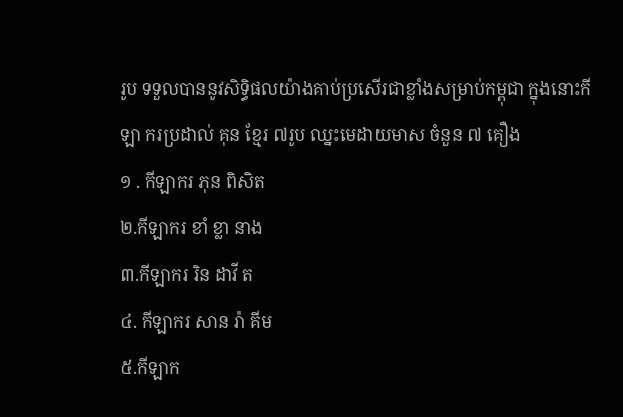រូប ទទួលបាននូវសិទ្ធិផលយ៉ាងគាប់ប្រសើរជាខ្លាំងសម្រាប់កម្ពុជា ក្នុងនោះកីឡា ករប្រដាល់ គុន ខ្មែរ ៧រូប ឈ្នះមេដាយមាស ចំនួន ៧ គឿង
១ . កីឡាករ ភុន ពិសិត
២.កីឡាករ ខាំ ខ្លា នាង
៣.កីឡាករ រិន ដាវី ត
៤. កីឡាករ សាន រ៉ា គីម
៥.កីឡាក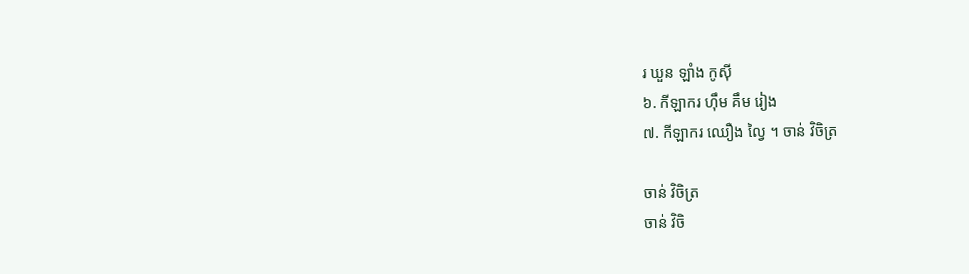រ ឃួន ឡាំង កូសុី
៦. កីឡាករ ហុឹម គឹម រៀង
៧. កីឡាករ ឈឿង ល្វៃ ។ ចាន់ វិចិត្រ

ចាន់ វិចិត្រ
ចាន់ វិចិ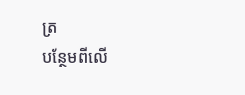ត្រ
បន្ថែមពីលើ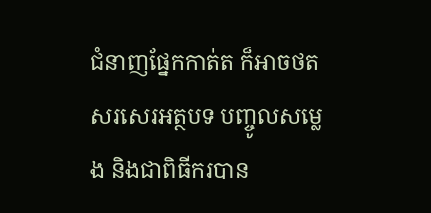ជំនាញផ្នែកកាត់ត ក៏អាចថត សរសេរអត្ថបទ បញ្ចូលសម្លេង និងជាពិធីករបាន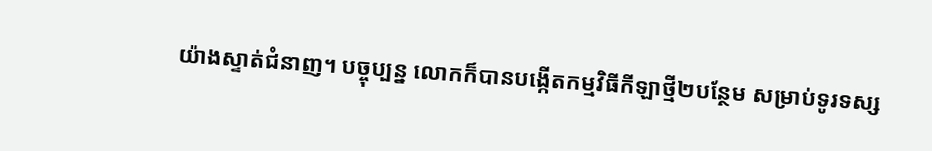យ៉ាងស្ទាត់ជំនាញ។ បច្ចុប្បន្ន លោកក៏បានបង្កើតកម្មវិធីកីឡាថ្មី២បន្ថែម សម្រាប់ទូរទស្ស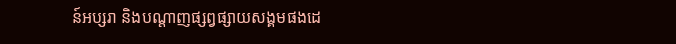ន៍អប្សរា និងបណ្តាញផ្សព្វផ្សាយសង្គមផងដេ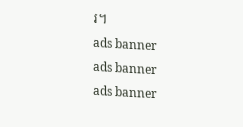រ។
ads banner
ads banner
ads banner